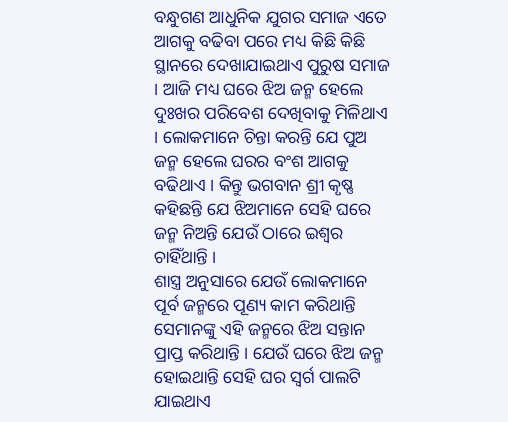ବନ୍ଧୁଗଣ ଆଧୁନିକ ଯୁଗର ସମାଜ ଏତେ ଆଗକୁ ବଢିବା ପରେ ମଧ୍ୟ କିଛି କିଛି ସ୍ଥାନରେ ଦେଖାଯାଇଥାଏ ପୁରୁଷ ସମାଜ । ଆଜି ମଧ୍ୟ ଘରେ ଝିଅ ଜନ୍ମ ହେଲେ ଦୁଃଖର ପରିବେଶ ଦେଖିବାକୁ ମିଳିଥାଏ । ଲୋକମାନେ ଚିନ୍ତା କରନ୍ତି ଯେ ପୁଅ ଜନ୍ମ ହେଲେ ଘରର ବଂଶ ଆଗକୁ ବଢିଥାଏ । କିନ୍ତୁ ଭଗବାନ ଶ୍ରୀ କୃଷ୍ଣ କହିଛନ୍ତି ଯେ ଝିଅମାନେ ସେହି ଘରେ ଜନ୍ମ ନିଅନ୍ତି ଯେଉଁ ଠାରେ ଇଶ୍ଵର ଚାହିଁଥାନ୍ତି ।
ଶାସ୍ତ୍ର ଅନୁସାରେ ଯେଉଁ ଲୋକମାନେ ପୂର୍ବ ଜନ୍ମରେ ପୂଣ୍ୟ କାମ କରିଥାନ୍ତି ସେମାନଙ୍କୁ ଏହି ଜନ୍ମରେ ଝିଅ ସନ୍ତାନ ପ୍ରାପ୍ତ କରିଥାନ୍ତି । ଯେଉଁ ଘରେ ଝିଅ ଜନ୍ମ ହୋଇଥାନ୍ତି ସେହି ଘର ସ୍ଵର୍ଗ ପାଲଟି ଯାଇଥାଏ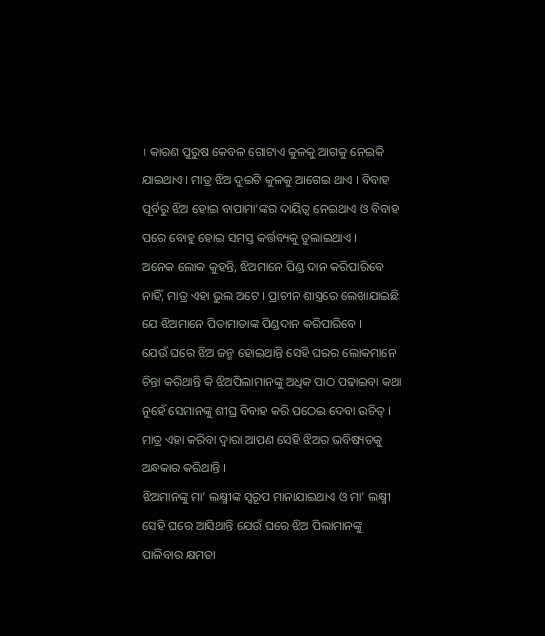। କାରଣ ପୁରୁଷ କେବଳ ଗୋଟାଏ କୁଳକୁ ଆଗକୁ ନେଇକି ଯାଇଥାଏ । ମାତ୍ର ଝିଅ ଦୁଇଟି କୁଳକୁ ଆଗେଇ ଥାଏ । ବିବାହ ପୂର୍ବରୁ ଝିଅ ହୋଇ ବାପାମା’ଙ୍କର ଦାୟିତ୍ଵ ନେଇଥାଏ ଓ ବିବାହ ପରେ ବୋହୁ ହୋଇ ସମସ୍ତ କର୍ତ୍ତବ୍ୟକୁ ତୁଲାଇଥାଏ ।
ଅନେକ ଲୋକ କୁହନ୍ତି, ଝିଅମାନେ ପିଣ୍ଡ ଦାନ କରିପାରିବେ ନାହିଁ, ମାତ୍ର ଏହା ଭୁଲ ଅଟେ । ପ୍ରାଚୀନ ଶାସ୍ତ୍ରରେ ଲେଖାଯାଇଛି ଯେ ଝିଅମାନେ ପିତାମାତାଙ୍କ ପିଣ୍ଡଦାନ କରିପାରିବେ ।
ଯେଉଁ ଘରେ ଝିଅ ଜନ୍ମ ହୋଇଥାନ୍ତି ସେହି ଘରର ଲୋକମାନେ ଚିନ୍ତା କରିଥାନ୍ତି କି ଝିଅପିଲାମାନଙ୍କୁ ଅଧିକ ପାଠ ପଢାଇବା କଥା ନୁହେଁ ସେମାନଙ୍କୁ ଶୀଘ୍ର ବିବାହ କରି ପଠେଇ ଦେବା ଉଚିତ୍ । ମାତ୍ର ଏହା କରିବା ଦ୍ଵାରା ଆପଣ ସେହି ଝିଅର ଭବିଷ୍ୟତକୁ ଅନ୍ଧକାର କରିଥାନ୍ତି ।
ଝିଅମାନଙ୍କୁ ମା’ ଲକ୍ଷ୍ମୀଙ୍କ ସ୍ୱରୂପ ମାନାଯାଇଥାଏ ଓ ମା’ ଲକ୍ଷ୍ମୀ ସେହି ଘରେ ଆସିଥାନ୍ତି ଯେଉଁ ଘରେ ଝିଅ ପିଲାମାନଙ୍କୁ ପାଳିବାର କ୍ଷମତା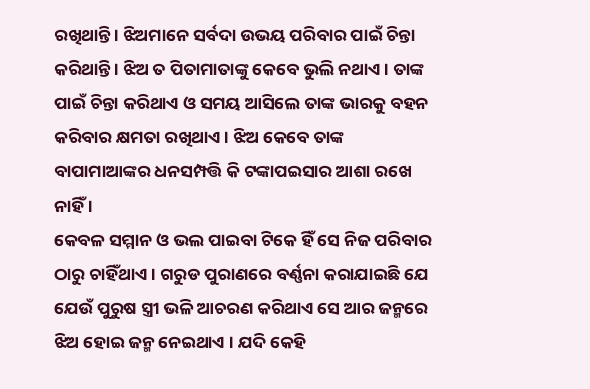ରଖିଥାନ୍ତି । ଝିଅମାନେ ସର୍ବଦା ଉଭୟ ପରିବାର ପାଇଁ ଚିନ୍ତା କରିଥାନ୍ତି । ଝିଅ ତ ପିତାମାତାଙ୍କୁ କେବେ ଭୁଲି ନଥାଏ । ତାଙ୍କ ପାଇଁ ଚିନ୍ତା କରିଥାଏ ଓ ସମୟ ଆସିଲେ ତାଙ୍କ ଭାରକୁ ବହନ କରିବାର କ୍ଷମତା ରଖିଥାଏ । ଝିଅ କେବେ ତାଙ୍କ ବାପାମାଆଙ୍କର ଧନସମ୍ପତ୍ତି କି ଟଙ୍କାପଇସାର ଆଶା ରଖେ ନାହିଁ ।
କେବଳ ସମ୍ମାନ ଓ ଭଲ ପାଇବା ଟିକେ ହିଁ ସେ ନିଜ ପରିବାର ଠାରୁ ଚାହିଁଥାଏ । ଗରୁଡ ପୁରାଣରେ ବର୍ଣ୍ଣନା କରାଯାଇଛି ଯେ ଯେଉଁ ପୁରୁଷ ସ୍ତ୍ରୀ ଭଳି ଆଚରଣ କରିଥାଏ ସେ ଆର ଜନ୍ମରେ ଝିଅ ହୋଇ ଜନ୍ମ ନେଇଥାଏ । ଯଦି କେହି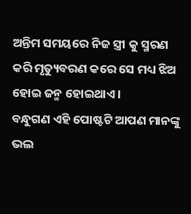ଅନ୍ତିମ ସମୟରେ ନିଜ ସ୍ତ୍ରୀ କୁ ସ୍ମରଣ କରି ମୃତ୍ୟୁବରଣ କରେ ସେ ମଧ୍ୟ ଝିଅ ହୋଇ ଜନ୍ମ ହୋଇଥାଏ ।
ବନ୍ଧୁଗଣ ଏହି ପୋଷ୍ଟଟି ଆପଣ ମାନଙ୍କୁ ଭଲ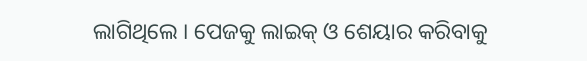ଲାଗିଥିଲେ । ପେଜକୁ ଲାଇକ୍ ଓ ଶେୟାର କରିବାକୁ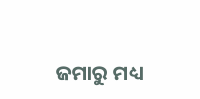ଜମାରୁ ମଧ୍ୟ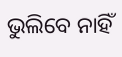ଭୁଲିବେ ନାହିଁ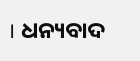। ଧନ୍ୟବାଦ